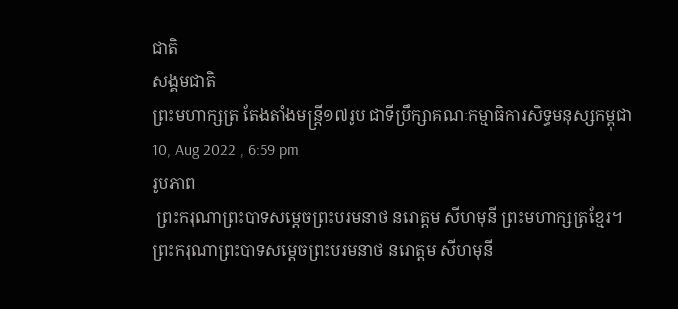ជាតិ
សង្គមជាតិ
ព្រះមហាក្សត្រ តែងតាំងមន្រ្តី១៧រូប ជាទីប្រឹក្សាគណៈកម្មាធិការសិទ្ធមនុស្សកម្ពុជា
10, Aug 2022 , 6:59 pm
រូបភាព
 ព្រះករុណាព្រះបាទសម្ដេចព្រះបរមនាថ នរោត្តម សីហមុនី ព្រះមហាក្សត្រខ្មែរ។
ព្រះករុណាព្រះបាទសម្ដេចព្រះបរមនាថ នរោត្តម សីហមុនី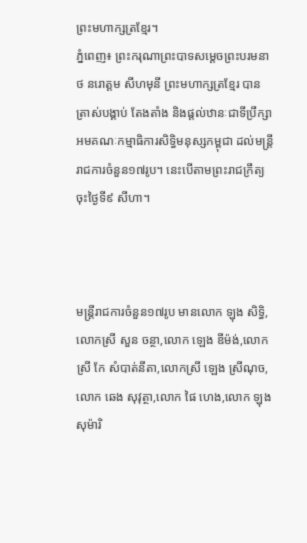ព្រះមហាក្សត្រខ្មែរ។
ភ្នំពេញ៖ ព្រះករុណាព្រះបាទសម្ដេចព្រះបរមនាថ នរោត្តម សីហមុនី ព្រះមហាក្សត្រខ្មែរ បានត្រាស់បង្គាប់ តែងតាំង និងផ្ដល់ឋានៈជាទីប្រឹក្សាអមគណៈកម្មាធិការសិទ្ធិមនុស្សកម្ពុជា ដល់មន្រ្តីរាជការចំនួន១៧រូប។ នេះបើតាមព្រះរាជក្រឹត្យ ចុះថ្ងៃទី៩ សីហា។



មន្រ្តីរាជការចំនួន១៧រូប មានលោក ឡុង សិទ្ធិ,លោកស្រី សួន ចន្ថា,លោក ឡេង ឌីម៉ង់,លោកស្រី កែ សំបាត់នីតា,លោកស្រី ឡេង ស្រីណុច,លោក ឆេង សុវុត្ថា,លោក ផៃ ហេង,លោក ឡុង សុម៉ារិ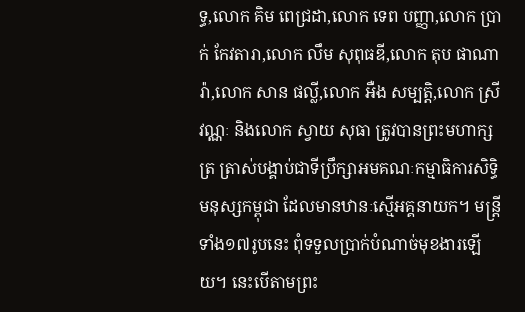ទ្ធ,លោក គិម ពេជ្រដា,លោក ទេព បញ្ញា,លោក ប្រាក់ កែវតារា,លោក លឹម សុពុធឌី,លោក តុប ផាណារ៉ា,លោក សាន ផល្លី,លោក អឺង សម្បត្តិ,លោក ស្រី វណ្ណៈ និងលោក ស្វាយ សុធា ត្រូវបានព្រះមហាក្សត្រ ត្រាស់បង្គាប់ជាទីប្រឹក្សាអមគណៈកម្មាធិការសិទ្ធិមនុស្សកម្ពុជា ដែលមានឋានៈស្មើអគ្គនាយក។ មន្រ្តីទាំង១៧រូបនេះ ពុំទទួលប្រាក់បំណាច់មុខងារឡើយ។ នេះបើតាមព្រះ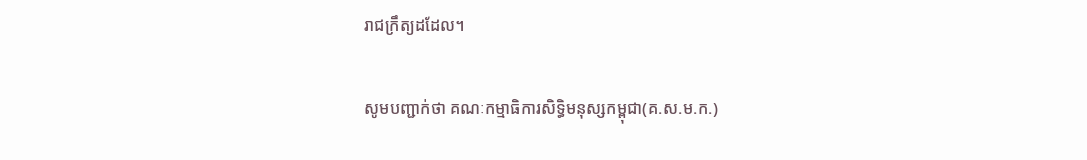រាជក្រឹត្យដដែល។

សូមបញ្ជាក់ថា គណៈកម្មាធិការសិទិ្ធមនុស្សកម្ពុជា(គ.ស.ម.ក.)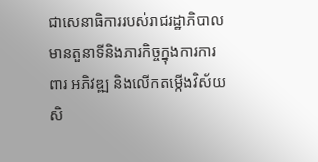ជាសេនាធិការរបស់រាជរដ្ឋាភិបាលមានតួនាទីនិងភារកិច្ចក្នុងការការពារ អភិវឌ្ឍ និងលើកតម្កើងវិស័យសិ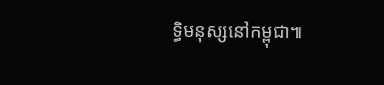ទ្ធិមនុស្សនៅកម្ពុជា៕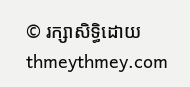© រក្សាសិទ្ធិដោយ thmeythmey.com